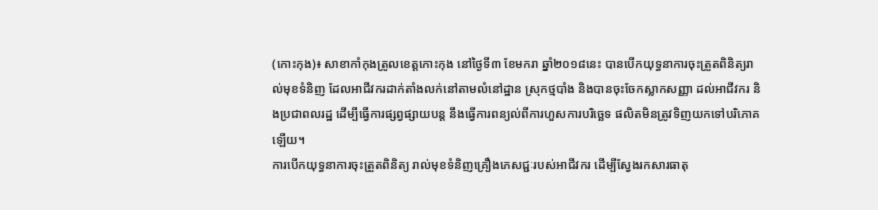(កោះកុង)៖ សាខាកាំកុងត្រូលខេត្តកោះកុង នៅថ្ងៃទី៣ ខែមករា ឆ្នាំ២០១៨នេះ បានបើកយុទ្ធនាការចុះត្រួតពិនិត្យរាល់មុខទំនិញ ដែលអាជីវករដាក់តាំងលក់នៅតាមលំនៅដ្ឋាន ស្រុកថ្មបាំង និងបានចុះចែកស្លាកសញ្ញា ដល់អាជីវករ និងប្រជាពលរដ្ឋ ដើម្បីធ្វើការផ្សព្វផ្សាយបន្ត នឹងធ្វើការពន្យល់ពីការហួសការបរិច្ឆេទ ផលិតមិនត្រូវទិញយកទៅបរិភោគឡើយ។
ការបើកយុទ្ធនាការចុះត្រួតពិនិត្យ រាល់មុខទំនិញគ្រឿងភេសជ្ជៈរបស់អាជីវករ ដើម្បីស្វែងរកសារធាតុ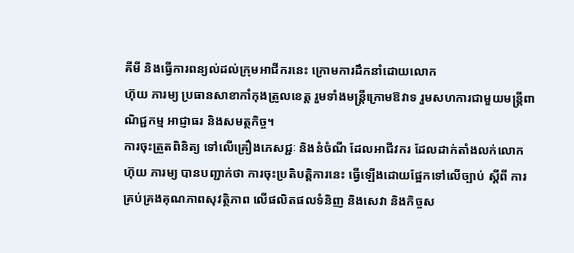គីមី និងធ្វើការពន្យល់ដល់ក្រុមអាជីករនេះ ក្រោមការដឹកនាំដោយលោក
ហ៊ុយ ភារម្យ ប្រធានសាខាកាំកុងត្រូលខេត្ត រួមទាំងមន្រ្តីក្រោមឱវាទ រួមសហការជាមួយមន្ត្រីពាណិជ្ជកម្ម អាជ្ញាធរ និងសមត្ថកិច្ច។
ការចុះត្រួតពិនិត្យ ទៅលើគ្រឿងភេសជ្ជៈ និងនំចំណី ដែលអាជីវករ ដែលដាក់តាំងលក់លោក ហ៊ុយ ភារម្យ បានបញ្ជាក់ថា ការចុះប្រតិបត្តិការនេះ ធ្វើឡើងដោយផ្អែកទៅលើច្បាប់ ស្តីពី ការគ្រប់គ្រងគុណភាពសុវត្ថិភាព លើផលិតផលទំនិញ និងសេវា និងកិច្ចស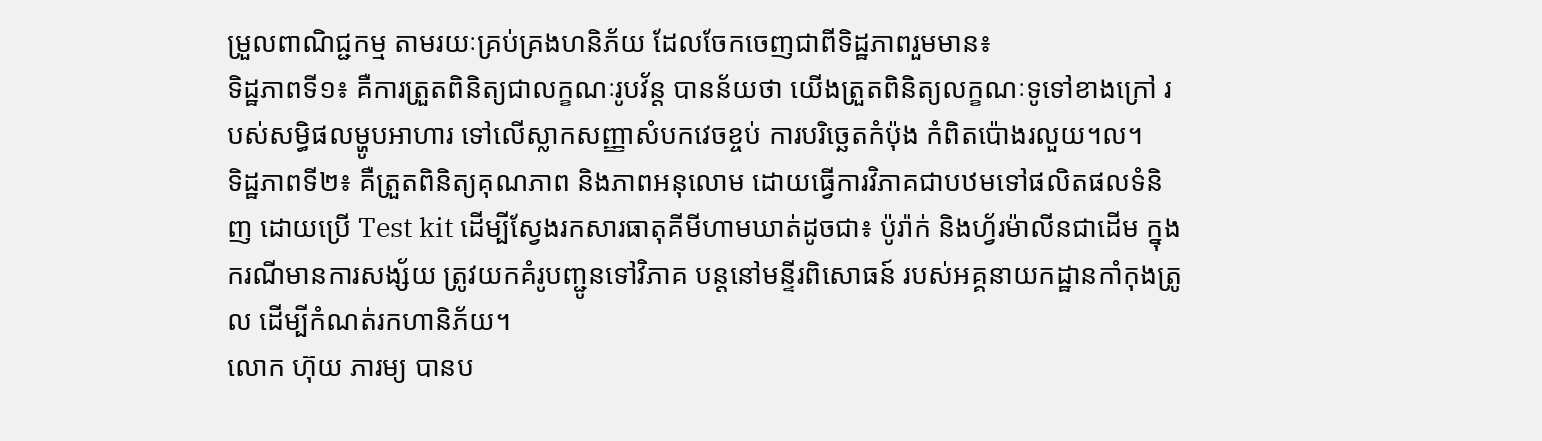ម្រួលពាណិជ្ជកម្ម តាមរយៈគ្រប់គ្រងហនិភ័យ ដែលចែកចេញជាពីទិដ្ឋភាពរួមមាន៖
ទិដ្ឋភាពទី១៖ គឺការត្រួតពិនិត្យជាលក្ខណៈរូបវ័ន្ត បានន័យថា យើងត្រួតពិនិត្យលក្ខណៈទូទៅខាងក្រៅ របស់សម្ធិផលម្ហូបអាហារ ទៅលើស្លាកសញ្ញាសំបកវេចខ្ចប់ ការបរិច្ឆេតកំប៉ុង កំពិតប៉ោងរលួយ។ល។
ទិដ្ឋភាពទី២៖ គឺត្រួតពិនិត្យគុណភាព និងភាពអនុលោម ដោយធ្វើការវិភាគជាបឋមទៅផលិតផលទំនិញ ដោយប្រើ Test kit ដើម្បីស្វែងរកសារធាតុគីមីហាមឃាត់ដូចជា៖ ប៉ូរ៉ាក់ និងហ្វ័រម៉ាលីនជាដើម ក្នុងករណីមានការសង្ស័យ ត្រូវយកគំរូបញ្ជូនទៅវិភាគ បន្តនៅមន្ទីរពិសោធន៍ របស់អគ្គនាយកដ្ឋានកាំកុងត្រូល ដើម្បីកំណត់រកហានិភ័យ។
លោក ហ៊ុយ ភារម្យ បានប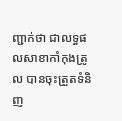ញ្ជាក់ថា ជាលទ្ធផលសាខាកាំកុងត្រូល បានចុះត្រួតទំនិញ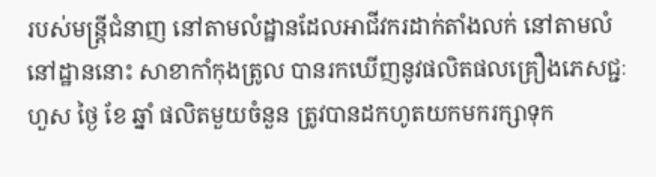របស់មន្ត្រីជំនាញ នៅតាមលំដ្ឋានដែលអាជីវករដាក់តាំងលក់ នៅតាមលំនៅដ្ឋាននោះ សាខាកាំកុងត្រូល បានរកឃើញនូវផលិតផលគ្រឿងភេសជ្ជៈ ហួស ថ្ងៃ ខែ ឆ្នាំ ផលិតមួយចំនួន ត្រូវបានដកហូតយកមករក្សាទុក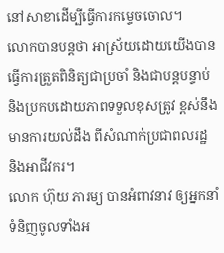នៅសាខាដើម្បីធ្វើការកម្ទេចចោល។
លោកបានបន្តថា អាស្រ័យដោយយើងបានធ្វើការត្រួតពិនិត្យជាប្រចាំ និងជាបន្តបន្ទាប់ និងប្រកបដោយភាពទទួលខុសត្រូវ ខ្ពស់នឹងមានការយល់ដឹង ពីសំណាក់ប្រជាពលរដ្ឋ និងអាជីវករ។
លោក ហ៊ុយ ភារម្យ បានអំពាវនាវ ឲ្យអ្នកនាំទំនិញចូលទាំងអ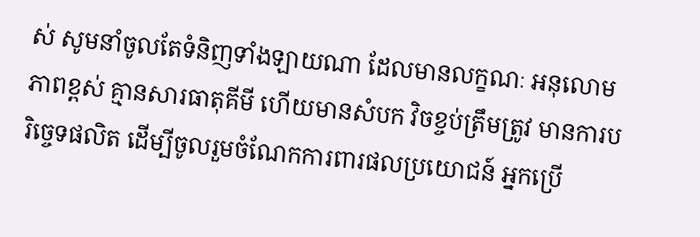ស់ សូមនាំចូលតែទំនិញទាំងឡាយណា ដែលមានលក្ខណៈ អនុលោមភាពខ្ពស់ គ្មានសារធាតុគីមី ហើយមានសំបក វិចខ្ចប់ត្រឹមត្រូវ មានការបរិច្ចេទផលិត ដើម្បីចូលរួមចំណែកការពារផលប្រយោជន៍ អ្នកប្រើ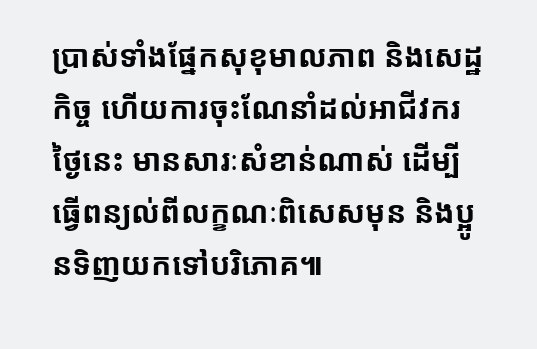ប្រាស់ទាំងផ្នែកសុខុមាលភាព និងសេដ្ឋកិច្ច ហើយការចុះណែនាំដល់អាជីវករថ្ងៃនេះ មានសារៈសំខាន់ណាស់ ដើម្បីធ្វើពន្យល់ពីលក្ខណៈពិសេសមុន និងប្អូនទិញយកទៅបរិភោគ៕